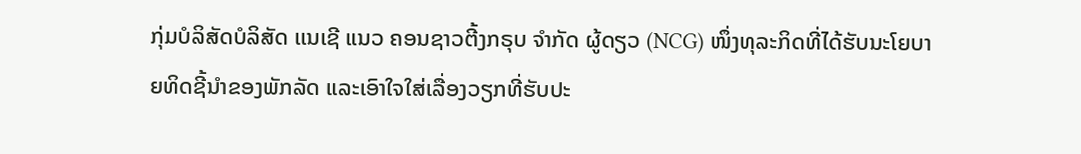ກຸ່ມບໍລິສັດບໍລິສັດ ເເນເຊີ ແນວ ຄອນຊາວຕີ້ງກຣຸບ ຈໍາກັດ ຜູ້ດຽວ (NCG) ໜຶ່ງທຸລະກິດທີ່ໄດ້ຮັບນະໂຍບາຍທິດຊີ້ນຳຂອງພັກລັດ ແລະເອົາໃຈໃສ່ເລື່ອງວຽກທີ່ຮັບປະ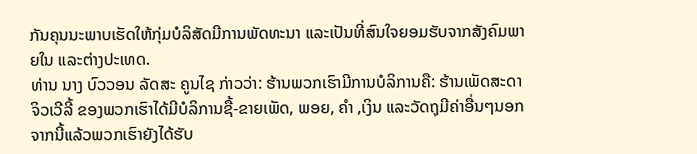ກັນຄຸນນະພາບເຮັດໃຫ້ກຸ່ມບໍລິສັດມີການພັດທະນາ ແລະເປັນທີ່ສົນໃຈຍອມຮັບຈາກສັງຄົມພາຍໃນ ແລະຕ່າງປະເທດ.
ທ່ານ ນາງ ບົວວອນ ລັດສະ ຄູນໄຊ ກ່າວວ່າ: ຮ້ານພວກເຮົາມີການບໍລິການຄື: ຮ້ານເພັດສະດາ ຈິວເວີລີ້ ຂອງພວກເຮົາໄດ້ມີບໍລິການຊື້-ຂາຍເພັດ, ພອຍ, ຄໍາ ,ເງິນ ແລະວັດຖຸມີຄ່າອື່ນໆນອກຈາກນີ້ແລ້ວພວກເຮົາຍັງໄດ້ຮັບ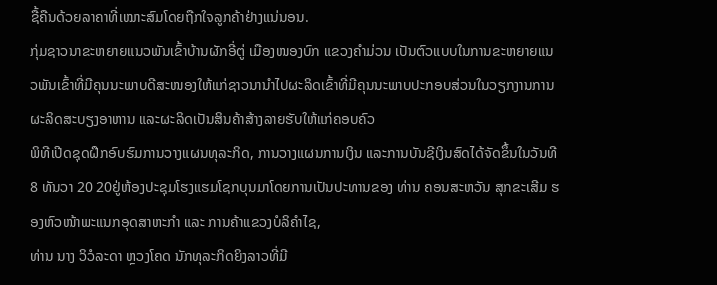ຊື້ຄືນດ້ວຍລາຄາທີ່ເໝາະສົມໂດຍຖືກໃຈລູກຄ້າຢ່າງແນ່ນອນ.
ກຸ່ມຊາວນາຂະຫຍາຍແນວພັນເຂົ້າບ້ານຜັກອີ່ຕູ່ ເມືອງໜອງບົກ ແຂວງຄຳມ່ວນ ເປັນຕົວແບບໃນການຂະຫຍາຍແນວພັນເຂົ້າທີ່ມີຄຸນນະພາບດີສະໜອງໃຫ້ແກ່ຊາວນານໍາໄປຜະລິດເຂົ້າທີ່ມີຄຸນນະພາບປະກອບສ່ວນໃນວຽກງານການຜະລິດສະບຽງອາຫານ ແລະຜະລິດເປັນສິນຄ້າສ້າງລາຍຮັບໃຫ້ແກ່ຄອບຄົວ
ພິທີເປີດຊຸດຝຶກອົບຮົມການວາງແຜນທຸລະກິດ, ການວາງແຜນການເງິນ ແລະການບັນຊີເງິນສົດໄດ້ຈັດຂຶ້ນໃນວັນທີ 8 ທັນວາ 20 20ຢູ່ຫ້ອງປະຊຸມໂຮງແຮມໂຊກບຸນມາໂດຍການເປັນປະທານຂອງ ທ່ານ ຄອນສະຫວັນ ສຸກຂະເສີມ ຮອງຫົວໜ້າພະແນກອຸດສາຫະກຳ ແລະ ການຄ້າແຂວງບໍລິຄຳໄຊ,
ທ່ານ ນາງ ວິວໍລະດາ ຫຼວງໂຄດ ນັກທຸລະກິດຍິງລາວທີ່ມີ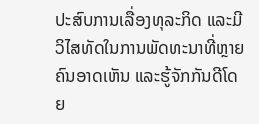ປະສົບການເລື່ອງທຸລະກິດ ແລະມີວິໄສທັດໃນການພັດທະນາທີ່ຫຼາຍຄົນອາດເຫັນ ແລະຮູ້ຈັກກັນດີໂດຍ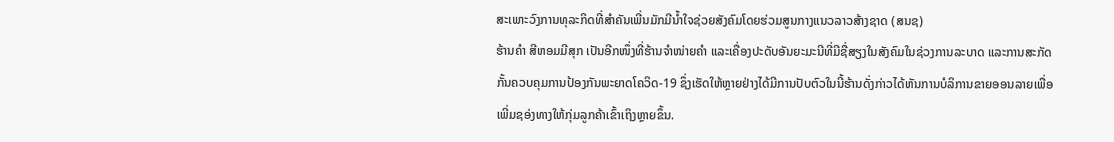ສະເພາະວົງການທຸລະກິດທີ່ສຳຄັນເພີ່ນມັກມີນ້ຳໃຈຊ່ວຍສັງຄົມໂດຍຮ່ວມສູນກາງແນວລາວສ້າງຊາດ (ສນຊ)
ຮ້ານຄຳ ສີຫອມມີສຸກ ເປັນອີກໜຶ່ງທີ່ຮ້ານຈຳໜ່າຍຄຳ ແລະເຄື່ອງປະດັບອັນຍະມະນີທີ່ມີຊື່ສຽງໃນສັງຄົມໃນຊ່ວງການລະບາດ ແລະການສະກັດກັ້ນຄວບຄຸມການປ້ອງກັນພະຍາດໂຄວິດ-19 ຊຶ່ງເຮັດໃຫ້ຫຼາຍຢ່າງໄດ້ມີການປັບຕົວໃນນີ້ຮ້ານດັ່ງກ່າວໄດ້ຫັນການບໍລິການຂາຍອອນລາຍເພື່ອເພີ່ມຊອ່ງທາງໃຫ້ກຸ່ມລູກຄ້າເຂົ້າເຖິງຫຼາຍຂຶ້ນ.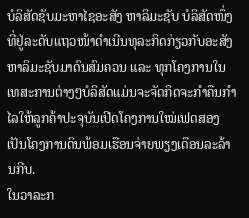ບໍລິສັດຊັບມະຫາໄຊອະສັງ ຫາລິມະຊັບ ບໍລິສັດໜຶ່ງທີ່ຢູ່ລະດັບແຖວໜ້າດຳເນີນທຸລະກິດກ່ຽວກັບອະສັງຫາລິມະຊັບມາດົນສົມຄວນ ແລະ ທຸກໂຄງການໃນເທສະການຕ່າງໆບໍລິສັດແມ່ນຈະຈັດກິດຈະກຳຄືນກຳໄລໃຫ້ລູກຄ້າປະຈຸບັນເປີດໂຄງການໃໝ່ເຟດສອງເປັນໂຄງການດິນພ້ອມເຮືອນຈ່າຍພຽງເດືອນລະລ້ານກີບ.
ໃນວາລະກ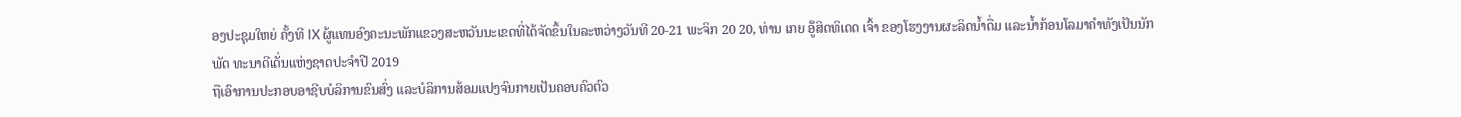ອງປະຊຸມໃຫຍ່ ຄັ້ງທີ IX ຜູ້ແທນອົງຄະນະພັກແຂວງສະຫວັນນະເຂດທີ່ໄດ້ຈັດຂຶ້ນໃນລະຫວ່າງວັນທີ 20-21 ພະຈິກ 20 20, ທ່ານ ເກຍ ອູ໊ສິດທິເດດ ເຈົ້າ ຂອງໂຮງງານຜະລິດນໍ້າດື່ມ ແລະນໍ້າກ້ອນໂລມາຄຳທັງເປັນນັກພັດ ທະນາດີເດັ່ນແຫ່ງຊາດປະຈຳປີ 2019
ຖືເອົາການປະກອບອາຊີບບໍລິການຂົນສົ່ງ ແລະບໍລິການສ້ອມແປງຈົນກາຍເປັນຄອບຄົວຕົວ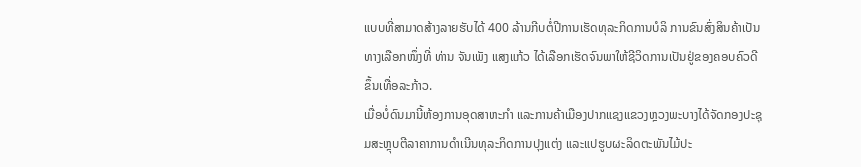ແບບທີ່ສາມາດສ້າງລາຍຮັບໄດ້ 400 ລ້ານກີບຕໍ່ປີການເຮັດທຸລະກິດການບໍລິ ການຂົນສົ່ງສິນຄ້າເປັນທາງເລືອກໜຶ່ງທີ່ ທ່ານ ຈັນເພັງ ແສງແກ້ວ ໄດ້ເລືອກເຮັດຈົນພາໃຫ້ຊີວິດການເປັນຢູ່ຂອງຄອບຄົວດີຂຶ້ນເທື່ອລະກ້າວ.
ເມື່ອບໍ່ດົນມານີ້ຫ້ອງການອຸດສາຫະກຳ ແລະການຄ້າເມືອງປາກແຊງແຂວງຫຼວງພະບາງໄດ້ຈັດກອງປະຊຸມສະຫຼຸບຕີລາຄາການດຳເນີນທຸລະກິດການປຸງແຕ່ງ ແລະແປຮູບຜະລິດຕະພັນໄມ້ປະ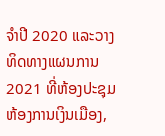ຈຳປີ 2020 ແລະວາງທິດທາງແຜນການ 2021 ທີ່ຫ້ອງປະຊຸມຫ້ອງການເງິນເມືອງ,